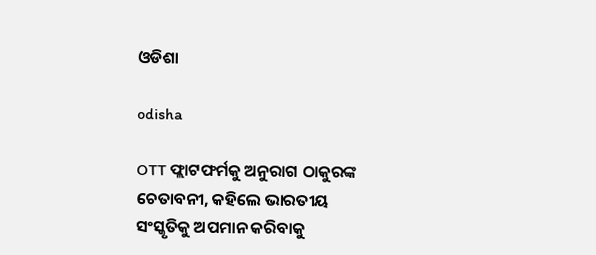ଓଡିଶା

odisha

OTT ଫ୍ଲାଟଫର୍ମକୁ ଅନୁରାଗ ଠାକୁରଙ୍କ ଚେତାବନୀ, କହିଲେ ଭାରତୀୟ ସଂସ୍କୃତିକୁ ଅପମାନ କରିବାକୁ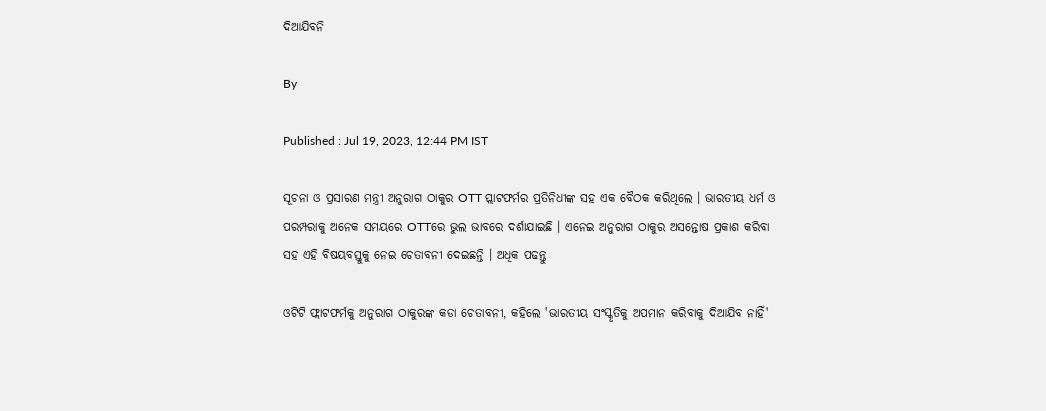ଦିଆଯିବନି

By

Published : Jul 19, 2023, 12:44 PM IST

ସୂଚନା ଓ ପ୍ରସାରଣ ମନ୍ତ୍ରୀ ଅନୁରାଗ ଠାକୁର OTT ପ୍ଲାଟଫର୍ମର ପ୍ରତିନିଧୀଙ୍କ ସହ ଏକ ବୈଠକ କରିଥିଲେ । ଭାରତୀୟ ଧର୍ମ ଓ ପରମ୍ପରାକୁ ଅନେକ ସମୟରେ OTTରେ ଭୁଲ ଭାବରେ ଦର୍ଶାଯାଇଛି । ଏନେଇ ଅନୁରାଗ ଠାକୁର ଅସନ୍ତୋଷ ପ୍ରକାଶ କରିବା ସହ ଏହି ବିଷୟବସ୍ତୁକୁ ନେଇ ଚେତାବନୀ ଦେଇଛନ୍ତି । ଅଧିକ ପଢନ୍ତୁ

ଓଟିଟି ଫ୍ଲାଟଫର୍ମକୁ ଅନୁରାଗ ଠାକୁରଙ୍କ କଡା ଚେତାବନୀ, କହିଲେ 'ଭାରତୀୟ ସଂସ୍କୃତିକୁ ଅପମାନ କରିବାକୁ ଦିଆଯିବ ନାହିଁ'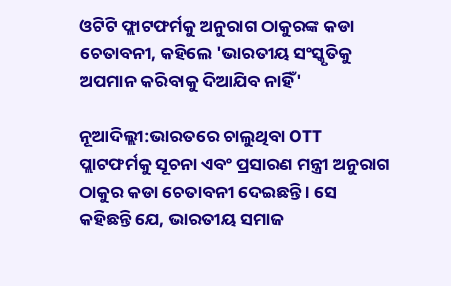ଓଟିଟି ଫ୍ଲାଟଫର୍ମକୁ ଅନୁରାଗ ଠାକୁରଙ୍କ କଡା ଚେତାବନୀ, କହିଲେ 'ଭାରତୀୟ ସଂସ୍କୃତିକୁ ଅପମାନ କରିବାକୁ ଦିଆଯିବ ନାହିଁ'

ନୂଆଦିଲ୍ଲୀ:ଭାରତରେ ଚାଲୁଥିବା OTT ପ୍ଲାଟଫର୍ମକୁ ସୂଚନା ଏବଂ ପ୍ରସାରଣ ମନ୍ତ୍ରୀ ଅନୁରାଗ ଠାକୁର କଡା ଚେତାବନୀ ଦେଇଛନ୍ତି । ସେ କହିଛନ୍ତି ଯେ, ଭାରତୀୟ ସମାଜ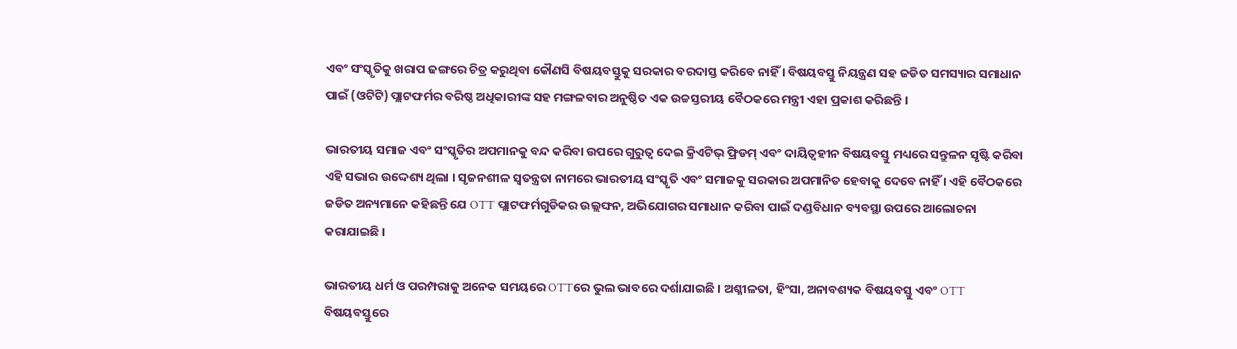ଏବଂ ସଂସ୍କୃତିକୁ ଖରାପ ଢଙ୍ଗରେ ଚିତ୍ର କରୁଥିବା କୌଣସି ବିଷୟବସ୍ତୁକୁ ସରକାର ବରଦାସ୍ତ କରିବେ ନାହିଁ । ବିଷୟବସ୍ତୁ ନିୟନ୍ତ୍ରଣ ସହ ଜଡିତ ସମସ୍ୟାର ସମାଧାନ ପାଇଁ (ଓଟିଟି) ପ୍ଲାଟଫର୍ମର ବରିଷ୍ଠ ଅଧିକାରୀଙ୍କ ସହ ମଙ୍ଗଳବାର ଅନୁଷ୍ଠିତ ଏକ ଉଚ୍ଚସ୍ତରୀୟ ବୈଠକରେ ମନ୍ତ୍ରୀ ଏହା ପ୍ରକାଶ କରିଛନ୍ତି ।

ଭାରତୀୟ ସମାଜ ଏବଂ ସଂସ୍କୃତିର ଅପମାନକୁ ବନ୍ଦ କରିବା ଉପରେ ଗୁରୁତ୍ୱ ଦେଇ କ୍ରିଏଟିଭ୍ ଫ୍ରିଡମ୍ ଏବଂ ଦାୟିତ୍ୱହୀନ ବିଷୟବସ୍ତୁ ମଧ୍ୟରେ ସନ୍ତୁଳନ ସୃଷ୍ଟି କରିବା ଏହି ସଭାର ଉଦ୍ଦେଶ୍ୟ ଥିଲା । ସୃଜନଶୀଳ ସ୍ବତନ୍ତ୍ରତା ନାମରେ ଭାରତୀୟ ସଂସ୍କୃତି ଏବଂ ସମାଜକୁ ସରକାର ଅପମାନିତ ହେବାକୁ ଦେବେ ନାହିଁ । ଏହି ବୈଠକରେ ଜଡିତ ଅନ୍ୟମାନେ କହିଛନ୍ତି ଯେ OTT ପ୍ଲାଟଫର୍ମଗୁଡିକର ଉଲ୍ଲଙ୍ଘନ, ଅଭିଯୋଗର ସମାଧାନ କରିବା ପାଇଁ ଦଣ୍ଡବିଧାନ ବ୍ୟବସ୍ଥା ଉପରେ ଆଲୋଚନା କରାଯାଇଛି ।

ଭାରତୀୟ ଧର୍ମ ଓ ପରମ୍ପରାକୁ ଅନେକ ସମୟରେ OTTରେ ଭୁଲ ଭାବରେ ଦର୍ଶାଯାଇଛି । ଅଶ୍ଳୀଳତା, ହିଂସା, ଅନାବଶ୍ୟକ ବିଷୟବସ୍ତୁ ଏବଂ OTT ବିଷୟବସ୍ତୁରେ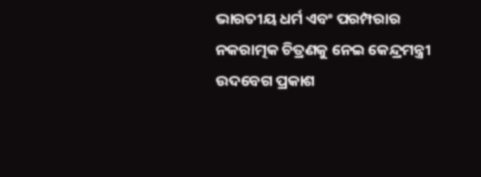ଭାରତୀୟ ଧର୍ମ ଏବଂ ପରମ୍ପରାର ନକରାତ୍ମକ ଚିତ୍ରଣକୁ ନେଇ କେନ୍ଦ୍ରମନ୍ତ୍ରୀ ଉଦବେଗ ପ୍ରକାଶ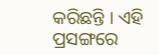କରିଛନ୍ତି । ଏହି ପ୍ରସଙ୍ଗରେ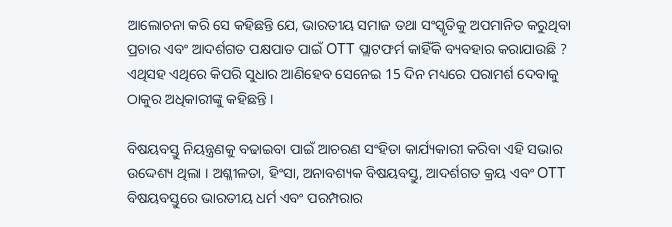ଆଲୋଚନା କରି ସେ କହିଛନ୍ତି ଯେ, ଭାରତୀୟ ସମାଜ ତଥା ସଂସ୍କୃତିକୁ ଅପମାନିତ କରୁଥିବା ପ୍ରଚାର ଏବଂ ଆଦର୍ଶଗତ ପକ୍ଷପାତ ପାଇଁ OTT ପ୍ଲାଟଫର୍ମ କାହିଁକି ବ୍ୟବହାର କରାଯାଉଛି ? ଏଥିସହ ଏଥିରେ କିପରି ସୁଧାର ଆଣିହେବ ସେନେଇ 15 ଦିନ ମଧ୍ୟରେ ପରାମର୍ଶ ଦେବାକୁ ଠାକୁର ଅଧିକାରୀଙ୍କୁ କହିଛନ୍ତି ।

ବିଷୟବସ୍ତୁ ନିୟନ୍ତ୍ରଣକୁ ବଢାଇବା ପାଇଁ ଆଚରଣ ସଂହିତା କାର୍ଯ୍ୟକାରୀ କରିବା ଏହି ସଭାର ଉଦ୍ଦେଶ୍ୟ ଥିଲା । ଅଶ୍ଳୀଳତା, ହିଂସା, ଅନାବଶ୍ୟକ ବିଷୟବସ୍ତୁ, ଆଦର୍ଶଗତ କ୍ରୟ ଏବଂ OTT ବିଷୟବସ୍ତୁରେ ଭାରତୀୟ ଧର୍ମ ଏବଂ ପରମ୍ପରାର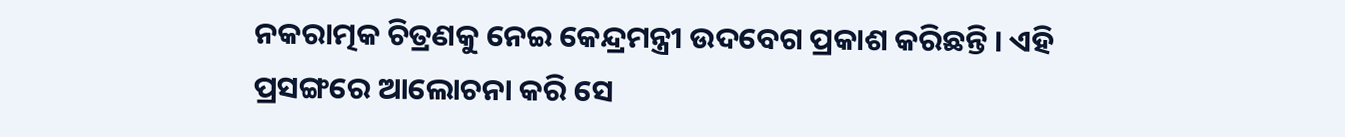ନକରାତ୍ମକ ଚିତ୍ରଣକୁ ନେଇ କେନ୍ଦ୍ରମନ୍ତ୍ରୀ ଉଦବେଗ ପ୍ରକାଶ କରିଛନ୍ତି । ଏହି ପ୍ରସଙ୍ଗରେ ଆଲୋଚନା କରି ସେ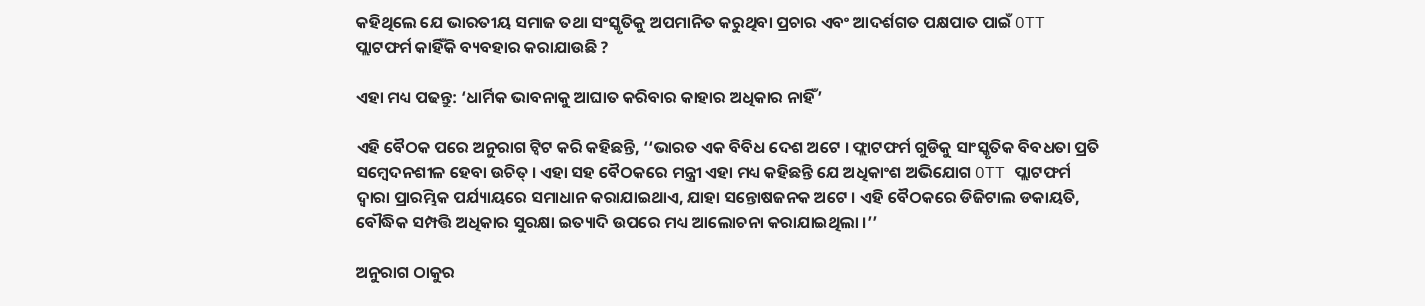କହିଥିଲେ ଯେ ଭାରତୀୟ ସମାଜ ତଥା ସଂସ୍କୃତିକୁ ଅପମାନିତ କରୁଥିବା ପ୍ରଚାର ଏବଂ ଆଦର୍ଶଗତ ପକ୍ଷପାତ ପାଇଁ OTT ପ୍ଲାଟଫର୍ମ କାହିଁକି ବ୍ୟବହାର କରାଯାଉଛି ?

ଏହା ମଧ୍ୟ ପଢନ୍ତୁ: ‘ଧାର୍ମିକ ଭାବନାକୁ ଆଘାତ କରିବାର କାହାର ଅଧିକାର ନାହିଁ’

ଏହି ବୈଠକ ପରେ ଅନୁରାଗ ଟ୍ବିଟ କରି କହିଛନ୍ତି, ‘‘ଭାରତ ଏକ ବିବିଧ ଦେଶ ଅଟେ । ଫ୍ଲାଟଫର୍ମ ଗୁଡିକୁ ସାଂସ୍କୃତିକ ବିବଧତା ପ୍ରତି ସମ୍ବେଦନଶୀଳ ହେବା ଉଚିତ୍‌ । ଏହା ସହ ବୈଠକରେ ମନ୍ତ୍ରୀ ଏହା ମଧ୍ୟ କହିଛନ୍ତି ଯେ ଅଧିକାଂଶ ଅଭିଯୋଗ OTT ପ୍ଲାଟଫର୍ମ ଦ୍ବାରା ପ୍ରାରମ୍ଭିକ ପର୍ଯ୍ୟାୟରେ ସମାଧାନ କରାଯାଇଥାଏ, ଯାହା ସନ୍ତୋଷଜନକ ଅଟେ । ଏହି ବୈଠକରେ ଡିଜିଟାଲ ଡକାୟତି, ବୌଦ୍ଧିକ ସମ୍ପତ୍ତି ଅଧିକାର ସୁରକ୍ଷା ଇତ୍ୟାଦି ଉପରେ ମଧ୍ୟ ଆଲୋଚନା କରାଯାଇଥିଲା ।’’

ଅନୁରାଗ ଠାକୁର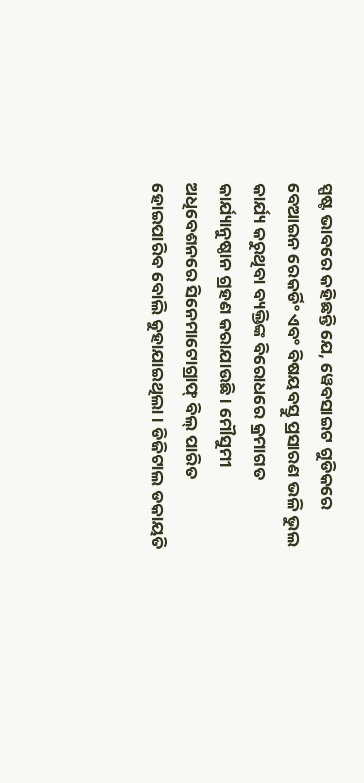ସ୍ପଷ୍ଟ ଭାବରେ କହିଛନ୍ତି ଯେ, ୱେବସାଇଟ ଗୁଡିକରେ ବେଆଇନ ରେକର୍ଡିଂ ଏବଂ ବିଷୟବସ୍ତୁ ପ୍ରସାରଣ ଭଳି ଭୁଲ କାର୍ଯ୍ୟ କରୁଥିବା ବ୍ୟକ୍ତିଙ୍କ ବିରୋଧରେ କ୍ରମାଗତ କାର୍ଯ୍ୟାନୁଷ୍ଠାନ ଗ୍ରହଣ କରାଯାଉଛି । ମୌସୁମୀ ଅଧିବେଶନରେ ସିନେମାଟୋଗ୍ରାଫ୍ ବିଲ୍ ପାରିତ ହୋଇପାରିବ ବୋଲି କୁହାଯାଇଥିଲା । ଡିଜିଟାଲ ଡକାୟତି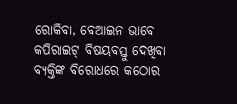ରୋକିବା, ବେଆଇନ ଭାବେ କପିରାଇଟ୍ ବିଷୟବସ୍ତୁ ଦେଖିବା ବ୍ୟକ୍ତିଙ୍କ ବିରୋଧରେ କଠୋର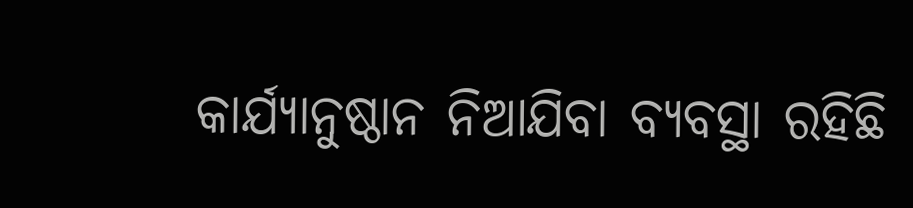କାର୍ଯ୍ୟାନୁଷ୍ଠାନ ନିଆଯିବା ବ୍ୟବସ୍ଥା ରହିଛି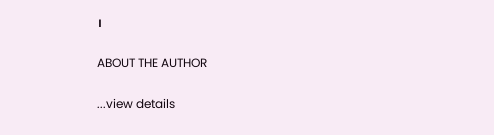।

ABOUT THE AUTHOR

...view details